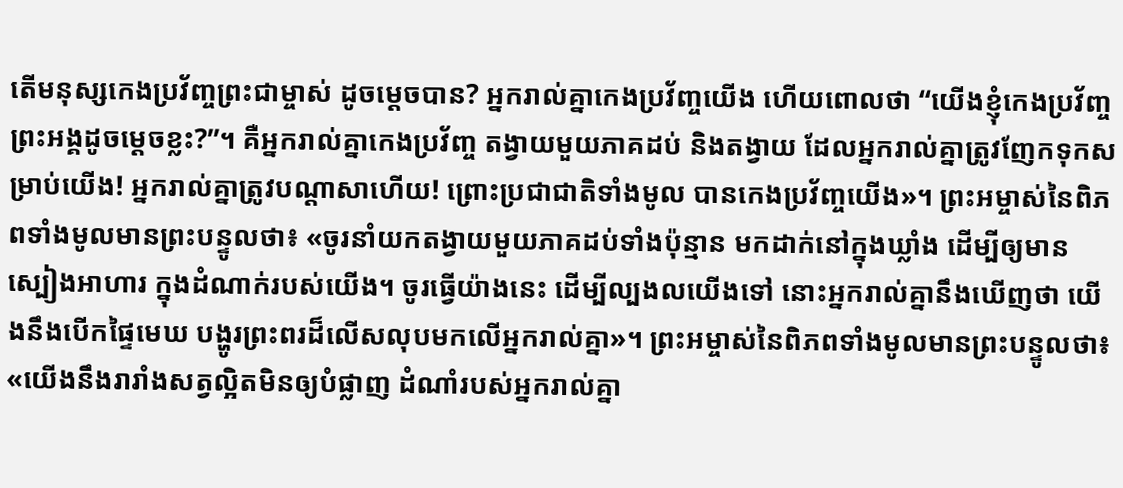តើមនុស្សកេងប្រវ័ញ្ចព្រះជាម្ចាស់ ដូចម្ដេចបាន? អ្នករាល់គ្នាកេងប្រវ័ញ្ចយើង ហើយពោលថា “យើងខ្ញុំកេងប្រវ័ញ្ចព្រះអង្គដូចម្ដេចខ្លះ?”។ គឺអ្នករាល់គ្នាកេងប្រវ័ញ្ច តង្វាយមួយភាគដប់ និងតង្វាយ ដែលអ្នករាល់គ្នាត្រូវញែកទុកសម្រាប់យើង! អ្នករាល់គ្នាត្រូវបណ្ដាសាហើយ! ព្រោះប្រជាជាតិទាំងមូល បានកេងប្រវ័ញ្ចយើង»។ ព្រះអម្ចាស់នៃពិភពទាំងមូលមានព្រះបន្ទូលថា៖ «ចូរនាំយកតង្វាយមួយភាគដប់ទាំងប៉ុន្មាន មកដាក់នៅក្នុងឃ្លាំង ដើម្បីឲ្យមានស្បៀងអាហារ ក្នុងដំណាក់របស់យើង។ ចូរធ្វើយ៉ាងនេះ ដើម្បីល្បងលយើងទៅ នោះអ្នករាល់គ្នានឹងឃើញថា យើងនឹងបើកផ្ទៃមេឃ បង្ហូរព្រះពរដ៏លើសលុបមកលើអ្នករាល់គ្នា»។ ព្រះអម្ចាស់នៃពិភពទាំងមូលមានព្រះបន្ទូលថា៖ «យើងនឹងរារាំងសត្វល្អិតមិនឲ្យបំផ្លាញ ដំណាំរបស់អ្នករាល់គ្នា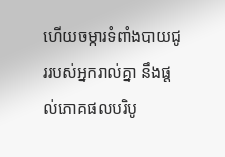ហើយចម្ការទំពាំងបាយជូររបស់អ្នករាល់គ្នា នឹងផ្ដល់ភោគផលបរិបូ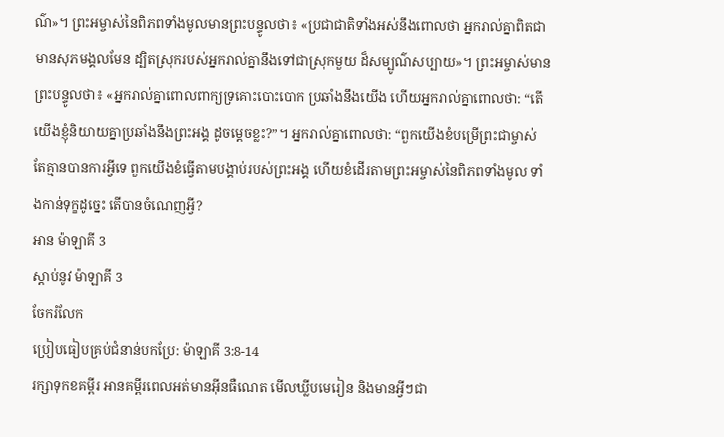ណ៌»។ ព្រះអម្ចាស់នៃពិភពទាំងមូលមានព្រះបន្ទូលថា៖ «ប្រជាជាតិទាំងអស់នឹងពោលថា អ្នករាល់គ្នាពិតជាមានសុភមង្គលមែន ដ្បិតស្រុករបស់អ្នករាល់គ្នានឹងទៅជាស្រុកមួយ ដ៏សម្បូណ៌សប្បាយ»។ ព្រះអម្ចាស់មានព្រះបន្ទូលថា៖ «អ្នករាល់គ្នាពោលពាក្យទ្រគោះបោះបោក ប្រឆាំងនឹងយើង ហើយអ្នករាល់គ្នាពោលថា: “តើយើងខ្ញុំនិយាយគ្នាប្រឆាំងនឹងព្រះអង្គ ដូចម្ដេចខ្លះ?”។ អ្នករាល់គ្នាពោលថា: “ពួកយើងខំបម្រើព្រះជាម្ចាស់ តែគ្មានបានការអ្វីទេ ពួកយើងខំធ្វើតាមបង្គាប់របស់ព្រះអង្គ ហើយខំដើរតាមព្រះអម្ចាស់នៃពិភពទាំងមូល ទាំងកាន់ទុក្ខដូច្នេះ តើបានចំណេញអ្វី?
អាន ម៉ាឡាគី 3
ស្ដាប់នូវ ម៉ាឡាគី 3
ចែករំលែក
ប្រៀបធៀបគ្រប់ជំនាន់បកប្រែ: ម៉ាឡាគី 3:8-14
រក្សាទុកខគម្ពីរ អានគម្ពីរពេលអត់មានអ៊ីនធឺណេត មើលឃ្លីបមេរៀន និងមានអ្វីៗជា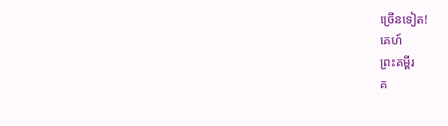ច្រើនទៀត!
គេហ៍
ព្រះគម្ពីរ
គ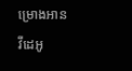ម្រោងអាន
វីដេអូ